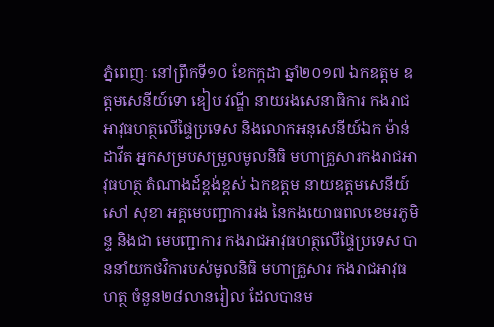ភ្នំពេញៈ នៅព្រឹកទី១០ ខែកក្កដា ឆ្នាំ២០១៧ ឯកឧត្តម ឧត្តមសេនីយ៍ទោ ឌៀប វណ្ឌី នាយរងសេនាធិការ កងរាជអាវុធហត្ថលើផ្ទៃប្រទេស និងលោកអនុសេនីយ៍ឯក ម៉ាន់ ដាវីត អ្នកសម្របសម្រួលមូលនិធិ មហាគ្រួសារកងរាជអាវុធហត្ថ តំណាងដ៍ខ្ពង់ខ្ពស់ ឯកឧត្តម នាយឧត្តមសេនីយ៍ សៅ សុខា អគ្គមេបញ្ជាការរង នៃកងយោធពលខេមរភូមិន្ទ និងជា មេបញ្ជាការ កងរាជអាវុធហត្ថលើផ្ទៃប្រទេស បាននាំយកថវិការបស់មូលនិធិ មហាគ្រួសារ កងរាជអាវុធហត្ថ ចំនួន២៨លានរៀល ដែលបានម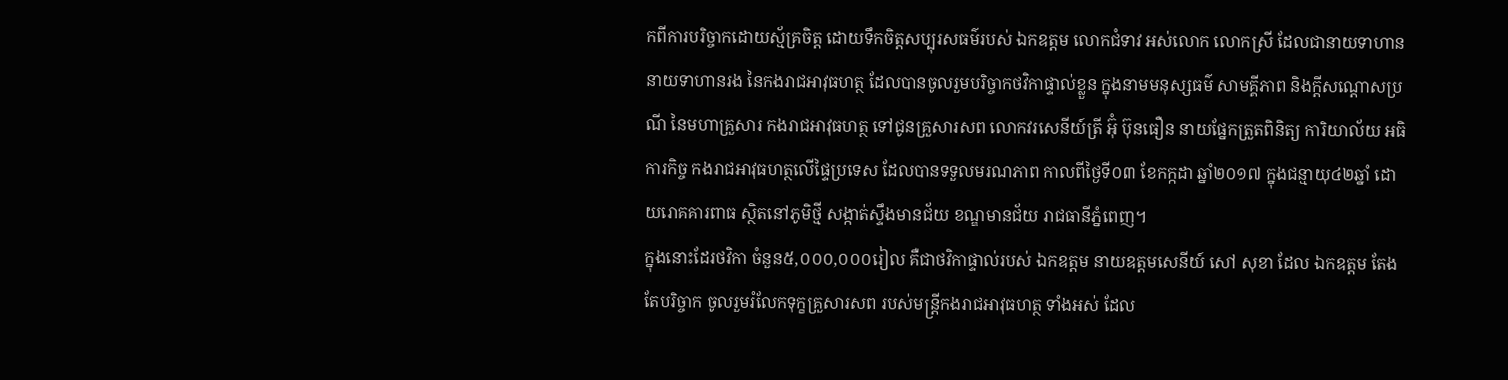កពីការបរិច្ចាកដោយស្ម័គ្រចិត្ត ដោយទឹកចិត្តសប្បុរសធម៌របស់ ឯកឧត្តម លោកជំទាវ អស់លោក លោកស្រី ដែលជានាយទាហាន នាយទាហានរង នៃកងរាជអាវុធហត្ថ ដែលបានចូលរួមបរិច្ចាកថវិកាផ្ទាល់ខ្លួន ក្នុងនាមមនុស្សធម៌ សាមគ្គីភាព និងក្តីសណ្តោសប្រណី នៃមហាគ្រួសារ កងរាជអាវុធហត្ថ ទៅជូនគ្រួសារសព លោកវរសេនីយ៍ត្រី អ៊ុំ ប៊ុនធឿន នាយផ្នែកត្រួតពិនិត្យ ការិយាល័យ អធិការកិច្ច កងរាជអាវុធហត្ថលើផ្ទៃប្រទេស ដែលបានទទួលមរណភាព កាលពីថ្ងៃទី០៣ ខែកក្កដា ឆ្នាំ២០១៧ ក្នុងជន្មាយុ៤២ឆ្នាំ ដោយរោគគារពាធ ស្ថិតនៅភូមិថ្មី សង្កាត់ស្ទឹងមានជ័យ ខណ្ឌមានជ័យ រាជធានីភ្នំពេញ។
ក្នុងនោះដែរថវិកា ចំនួន៥,០០០,០០០រៀល គឺជាថវិកាផ្ទាល់របស់ ឯកឧត្តម នាយឧត្តមសេនីយ៍ សៅ សុខា ដែល ឯកឧត្តម តែងតែបរិច្ចាក ចូលរួមរំលែកទុក្ខគ្រួសារសព របស់មន្ត្រីកងរាជអាវុធហត្ថ ទាំងអស់ ដែល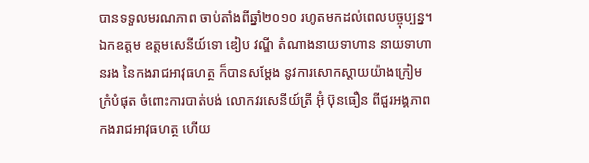បានទទួលមរណភាព ចាប់តាំងពីឆ្នាំ២០១០ រហូតមកដល់ពេលបច្ចុប្បន្ន។
ឯកឧត្តម ឧត្តមសេនីយ៍ទោ ឌៀប វណ្ឌី តំណាងនាយទាហាន នាយទាហានរង នៃកងរាជអាវុធហត្ថ ក៏បានសម្តែង នូវការសោកស្តាយយ៉ាងក្រៀមក្រំបំផុត ចំពោះការបាត់បង់ លោកវរសេនីយ៍ត្រី អ៊ុំ ប៊ុនធឿន ពីជួរអង្គភាពកងរាជអាវុធហត្ថ ហើយ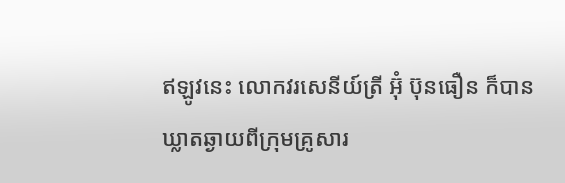ឥឡូវនេះ លោកវរសេនីយ៍ត្រី អ៊ុំ ប៊ុនធឿន ក៏បានឃ្លាតឆ្ងាយពីក្រុមគ្រូសារ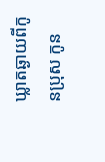ឃ្លាតឆ្ងាយពីកូនប្រុស កូន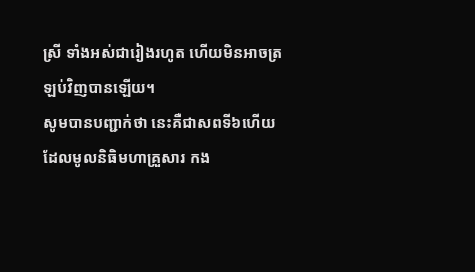ស្រី ទាំងអស់ជារៀងរហូត ហើយមិនអាចត្រឡប់វិញបានឡើយ។
សូមបានបញ្ជាក់ថា នេះគឺជាសពទី៦ហើយ ដែលមូលនិធិមហាគ្រួសារ កង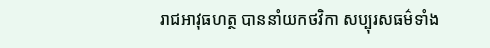រាជអាវុធហត្ថ បាននាំយកថវិកា សប្បុរសធម៌ទាំង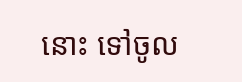នោះ ទៅចូល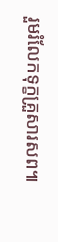រួមរំលែកទុក្ខគ្រួសារសព៕